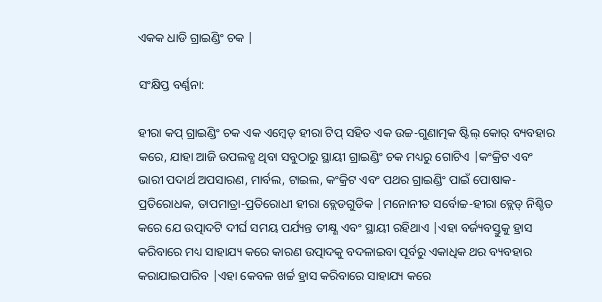ଏକକ ଧାଡି ଗ୍ରାଇଣ୍ଡିଂ ଚକ |

ସଂକ୍ଷିପ୍ତ ବର୍ଣ୍ଣନା:

ହୀରା କପ୍ ଗ୍ରାଇଣ୍ଡିଂ ଚକ ଏକ ଏମ୍ବେଡ୍ ହୀରା ଟିପ୍ ସହିତ ଏକ ଉଚ୍ଚ-ଗୁଣାତ୍ମକ ଷ୍ଟିଲ୍ କୋର୍ ବ୍ୟବହାର କରେ, ଯାହା ଆଜି ଉପଲବ୍ଧ ଥିବା ସବୁଠାରୁ ସ୍ଥାୟୀ ଗ୍ରାଇଣ୍ଡିଂ ଚକ ମଧ୍ୟରୁ ଗୋଟିଏ |କଂକ୍ରିଟ ଏବଂ ଭାରୀ ପଦାର୍ଥ ଅପସାରଣ, ମାର୍ବଲ, ଟାଇଲ, କଂକ୍ରିଟ ଏବଂ ପଥର ଗ୍ରାଇଣ୍ଡିଂ ପାଇଁ ପୋଷାକ-ପ୍ରତିରୋଧକ, ତାପମାତ୍ରା-ପ୍ରତିରୋଧୀ ହୀରା ବ୍ଲେଡଗୁଡିକ |ମନୋନୀତ ସର୍ବୋଚ୍ଚ-ହୀରା ବ୍ଲେଡ୍ ନିଶ୍ଚିତ କରେ ଯେ ଉତ୍ପାଦଟି ଦୀର୍ଘ ସମୟ ପର୍ଯ୍ୟନ୍ତ ତୀକ୍ଷ୍ଣ ଏବଂ ସ୍ଥାୟୀ ରହିଥାଏ |ଏହା ବର୍ଜ୍ୟବସ୍ତୁକୁ ହ୍ରାସ କରିବାରେ ମଧ୍ୟ ସାହାଯ୍ୟ କରେ କାରଣ ଉତ୍ପାଦକୁ ବଦଳାଇବା ପୂର୍ବରୁ ଏକାଧିକ ଥର ବ୍ୟବହାର କରାଯାଇପାରିବ |ଏହା କେବଳ ଖର୍ଚ୍ଚ ହ୍ରାସ କରିବାରେ ସାହାଯ୍ୟ କରେ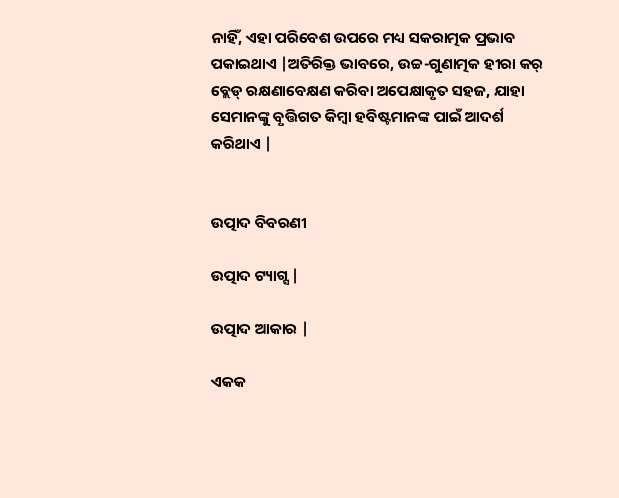ନାହିଁ, ଏହା ପରିବେଶ ଉପରେ ମଧ୍ୟ ସକରାତ୍ମକ ପ୍ରଭାବ ପକାଇଥାଏ |ଅତିରିକ୍ତ ଭାବରେ, ଉଚ୍ଚ-ଗୁଣାତ୍ମକ ହୀରା କର୍ ବ୍ଲେଡ୍ ରକ୍ଷଣାବେକ୍ଷଣ କରିବା ଅପେକ୍ଷାକୃତ ସହଜ, ଯାହା ସେମାନଙ୍କୁ ବୃତ୍ତିଗତ କିମ୍ବା ହବିଷ୍ଟମାନଙ୍କ ପାଇଁ ଆଦର୍ଶ କରିଥାଏ |


ଉତ୍ପାଦ ବିବରଣୀ

ଉତ୍ପାଦ ଟ୍ୟାଗ୍ସ |

ଉତ୍ପାଦ ଆକାର |

ଏକକ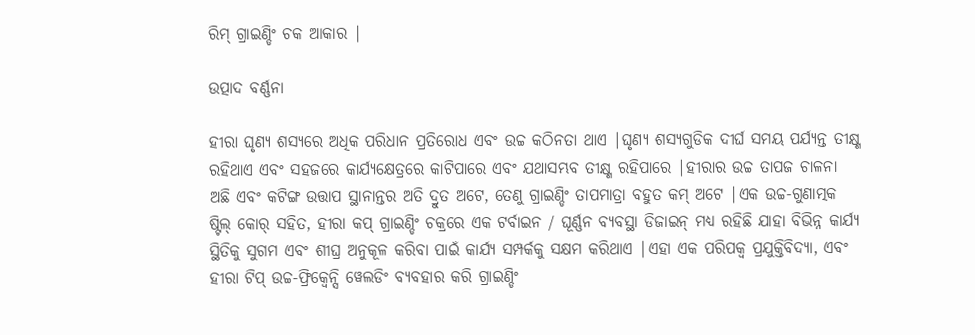ରିମ୍ ଗ୍ରାଇଣ୍ଡିଂ ଚକ ଆକାର |

ଉତ୍ପାଦ ବର୍ଣ୍ଣନା

ହୀରା ଘୃଣ୍ୟ ଶସ୍ୟରେ ଅଧିକ ପରିଧାନ ପ୍ରତିରୋଧ ଏବଂ ଉଚ୍ଚ କଠିନତା ଥାଏ |ଘୃଣ୍ୟ ଶସ୍ୟଗୁଡିକ ଦୀର୍ଘ ସମୟ ପର୍ଯ୍ୟନ୍ତ ତୀକ୍ଷ୍ଣ ରହିଥାଏ ଏବଂ ସହଜରେ କାର୍ଯ୍ୟକ୍ଷେତ୍ରରେ କାଟିପାରେ ଏବଂ ଯଥାସମ୍ଭବ ତୀକ୍ଷ୍ଣ ରହିପାରେ |ହୀରାର ଉଚ୍ଚ ତାପଜ ଚାଳନା ଅଛି ଏବଂ କଟିଙ୍ଗ ଉତ୍ତାପ ସ୍ଥାନାନ୍ତର ଅତି ଦ୍ରୁତ ଅଟେ, ତେଣୁ ଗ୍ରାଇଣ୍ଡିଂ ତାପମାତ୍ରା ବହୁତ କମ୍ ଅଟେ |ଏକ ଉଚ୍ଚ-ଗୁଣାତ୍ମକ ଷ୍ଟିଲ୍ କୋର୍ ସହିତ, ହୀରା କପ୍ ଗ୍ରାଇଣ୍ଡିଂ ଚକ୍ରରେ ଏକ ଟର୍ବାଇନ / ଘୂର୍ଣ୍ଣନ ବ୍ୟବସ୍ଥା ଡିଜାଇନ୍ ମଧ୍ୟ ରହିଛି ଯାହା ବିଭିନ୍ନ କାର୍ଯ୍ୟ ସ୍ଥିତିକୁ ସୁଗମ ଏବଂ ଶୀଘ୍ର ଅନୁକୂଳ କରିବା ପାଇଁ କାର୍ଯ୍ୟ ସମ୍ପର୍କକୁ ସକ୍ଷମ କରିଥାଏ |ଏହା ଏକ ପରିପକ୍ୱ ପ୍ରଯୁକ୍ତିବିଦ୍ୟା, ଏବଂ ହୀରା ଟିପ୍ ଉଚ୍ଚ-ଫ୍ରିକ୍ୱେନ୍ସି ୱେଲଡିଂ ବ୍ୟବହାର କରି ଗ୍ରାଇଣ୍ଡିଂ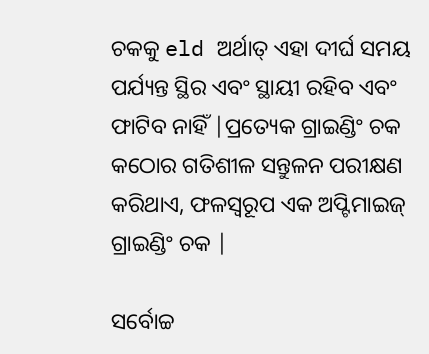ଚକକୁ eld ଅର୍ଥାତ୍ ଏହା ଦୀର୍ଘ ସମୟ ପର୍ଯ୍ୟନ୍ତ ସ୍ଥିର ଏବଂ ସ୍ଥାୟୀ ରହିବ ଏବଂ ଫାଟିବ ନାହିଁ |ପ୍ରତ୍ୟେକ ଗ୍ରାଇଣ୍ଡିଂ ଚକ କଠୋର ଗତିଶୀଳ ସନ୍ତୁଳନ ପରୀକ୍ଷଣ କରିଥାଏ, ଫଳସ୍ୱରୂପ ଏକ ଅପ୍ଟିମାଇଜ୍ ଗ୍ରାଇଣ୍ଡିଂ ଚକ |

ସର୍ବୋଚ୍ଚ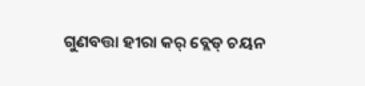ଗୁଣବତ୍ତା ହୀରା କର୍ ବ୍ଲେଡ୍ ଚୟନ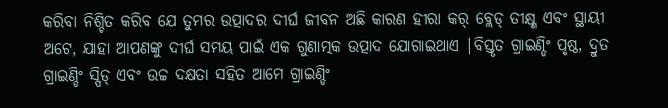କରିବା ନିଶ୍ଚିତ କରିବ ଯେ ତୁମର ଉତ୍ପାଦର ଦୀର୍ଘ ଜୀବନ ଅଛି କାରଣ ହୀରା କର୍ ବ୍ଲେଡ୍ ତୀକ୍ଷ୍ଣ ଏବଂ ସ୍ଥାୟୀ ଅଟେ, ଯାହା ଆପଣଙ୍କୁ ଦୀର୍ଘ ସମୟ ପାଇଁ ଏକ ଗୁଣାତ୍ମକ ଉତ୍ପାଦ ଯୋଗାଇଥାଏ |ବିସ୍ତୃତ ଗ୍ରାଇଣ୍ଡିଂ ପୃଷ୍ଠ, ଦ୍ରୁତ ଗ୍ରାଇଣ୍ଡିଂ ସ୍ପିଡ୍ ଏବଂ ଉଚ୍ଚ ଦକ୍ଷତା ସହିତ ଆମେ ଗ୍ରାଇଣ୍ଡିଂ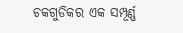ଚକଗୁଡିକର ଏକ ସମ୍ପୂର୍ଣ୍ଣ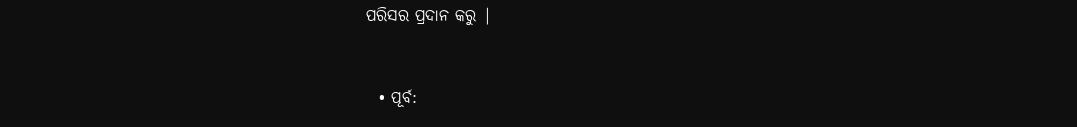ପରିସର ପ୍ରଦାନ କରୁ |


  • ପୂର୍ବ: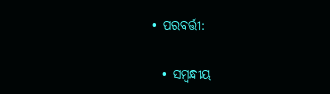• ପରବର୍ତ୍ତୀ:

  • ସମ୍ବନ୍ଧୀୟ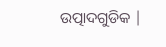ଉତ୍ପାଦଗୁଡିକ |